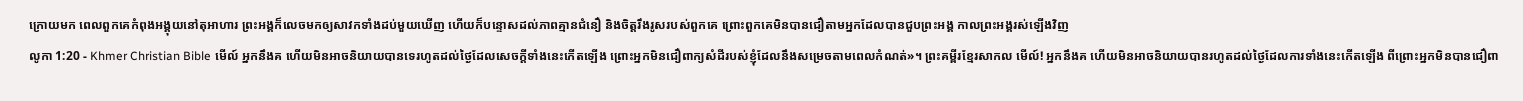ក្រោយមក ពេលពួកគេកំពុងអង្គុយនៅតុអាហារ ព្រះអង្គក៏លេចមកឲ្យសាវកទាំងដប់មួយឃើញ ហើយក៏បន្ទោសដល់ភាពគ្មានជំនឿ និងចិត្ដរឹងរូសរបស់ពួកគេ ព្រោះពួកគេមិនបានជឿតាមអ្នកដែលបានជួបព្រះអង្គ កាលព្រះអង្គរស់ឡើងវិញ
លូកា 1:20 - Khmer Christian Bible មើល៍ អ្នកនឹងគ ហើយមិនអាចនិយាយបានទេរហូតដល់ថ្ងៃដែលសេចក្ដីទាំងនេះកើតឡើង ព្រោះអ្នកមិនជឿពាក្យសំដីរបស់ខ្ញុំដែលនឹងសម្រេចតាមពេលកំណត់»។ ព្រះគម្ពីរខ្មែរសាកល មើល៍! អ្នកនឹងគ ហើយមិនអាចនិយាយបានរហូតដល់ថ្ងៃដែលការទាំងនេះកើតឡើង ពីព្រោះអ្នកមិនបានជឿពា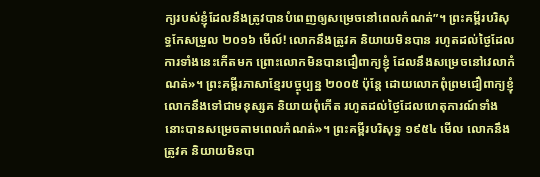ក្យរបស់ខ្ញុំដែលនឹងត្រូវបានបំពេញឲ្យសម្រេចនៅពេលកំណត់”។ ព្រះគម្ពីរបរិសុទ្ធកែសម្រួល ២០១៦ មើល៍! លោកនឹងត្រូវគ និយាយមិនបាន រហូតដល់ថ្ងៃដែលការទាំងនេះកើតមក ព្រោះលោកមិនបានជឿពាក្យខ្ញុំ ដែលនឹងសម្រេចនៅវេលាកំណត់»។ ព្រះគម្ពីរភាសាខ្មែរបច្ចុប្បន្ន ២០០៥ ប៉ុន្តែ ដោយលោកពុំព្រមជឿពាក្យខ្ញុំ លោកនឹងទៅជាមនុស្សគ និយាយពុំកើត រហូតដល់ថ្ងៃដែលហេតុការណ៍ទាំងនោះបានសម្រេចតាមពេលកំណត់»។ ព្រះគម្ពីរបរិសុទ្ធ ១៩៥៤ មើល លោកនឹងត្រូវគ និយាយមិនបា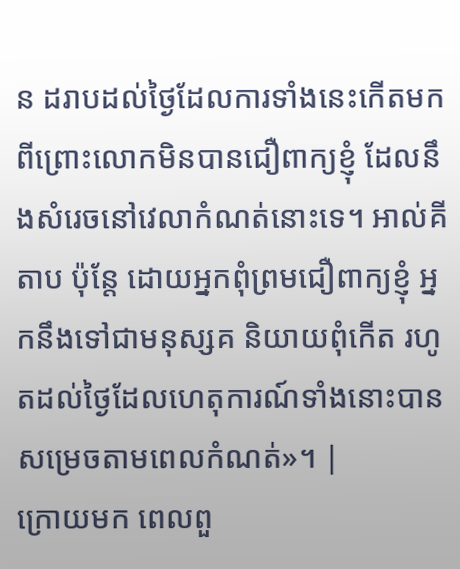ន ដរាបដល់ថ្ងៃដែលការទាំងនេះកើតមក ពីព្រោះលោកមិនបានជឿពាក្យខ្ញុំ ដែលនឹងសំរេចនៅវេលាកំណត់នោះទេ។ អាល់គីតាប ប៉ុន្តែ ដោយអ្នកពុំព្រមជឿពាក្យខ្ញុំ អ្នកនឹងទៅជាមនុស្សគ និយាយពុំកើត រហូតដល់ថ្ងៃដែលហេតុការណ៍ទាំងនោះបានសម្រេចតាមពេលកំណត់»។ |
ក្រោយមក ពេលពួ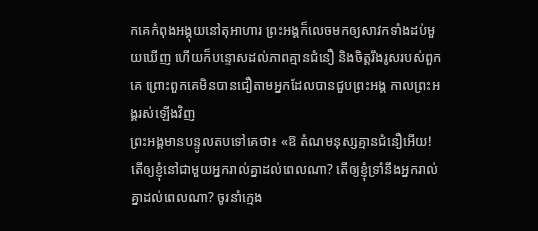កគេកំពុងអង្គុយនៅតុអាហារ ព្រះអង្គក៏លេចមកឲ្យសាវកទាំងដប់មួយឃើញ ហើយក៏បន្ទោសដល់ភាពគ្មានជំនឿ និងចិត្ដរឹងរូសរបស់ពួកគេ ព្រោះពួកគេមិនបានជឿតាមអ្នកដែលបានជួបព្រះអង្គ កាលព្រះអង្គរស់ឡើងវិញ
ព្រះអង្គមានបន្ទូលតបទៅគេថា៖ «ឱ តំណមនុស្សគ្មានជំនឿអើយ! តើឲ្យខ្ញុំនៅជាមួយអ្នករាល់គ្នាដល់ពេលណា? តើឲ្យខ្ញុំទ្រាំនឹងអ្នករាល់គ្នាដល់ពេលណា? ចូរនាំក្មេង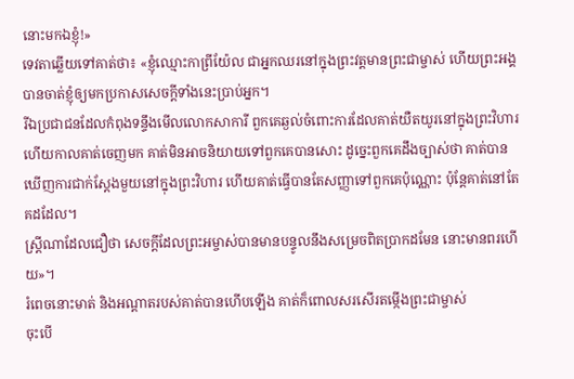នោះមកឯខ្ញុំ!»
ទេវតាឆ្លើយទៅគាត់ថា៖ «ខ្ញុំឈ្មោះកាព្រីយ៉ែល ជាអ្នកឈរនៅក្នុងព្រះវត្ដមានព្រះជាម្ចាស់ ហើយព្រះអង្គបានចាត់ខ្ញុំឲ្យមកប្រកាសសេចក្ដីទាំងនេះប្រាប់អ្នក។
រីឯប្រជាជនដែលកំពុងទន្ទឹងមើលលោកសាការី ពួកគេឆ្ងល់ចំពោះការដែលគាត់យឺតយូរនៅក្នុងព្រះវិហារ
ហើយកាលគាត់ចេញមក គាត់មិនអាចនិយាយទៅពួកគេបានសោះ ដូច្នេះពួកគេដឹងច្បាស់ថា គាត់បានឃើញការជាក់ស្ដែងមួយនៅក្នុងព្រះវិហារ ហើយគាត់ធ្វើបានតែសញ្ញាទៅពួកគេប៉ុណ្ណោះ ប៉ុន្ដែគាត់នៅតែគដដែល។
ស្ដ្រីណាដែលជឿថា សេចក្ដីដែលព្រះអម្ចាស់បានមានបន្ទូលនឹងសម្រេចពិតប្រាកដមែន នោះមានពរហើយ»។
រំពេចនោះមាត់ និងអណ្ដាតរបស់គាត់បានហើបឡើង គាត់ក៏ពោលសរសើរតម្កើងព្រះជាម្ចាស់
ចុះបើ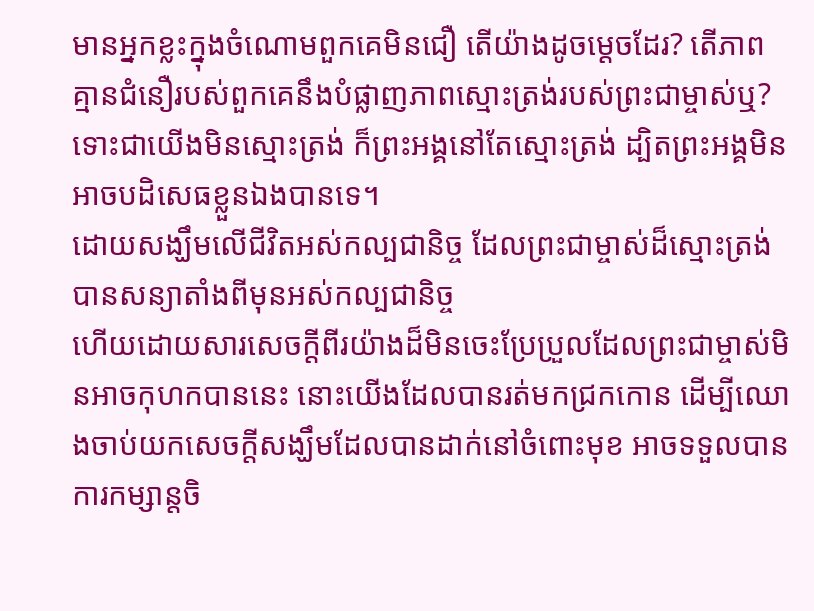មានអ្នកខ្លះក្នុងចំណោមពួកគេមិនជឿ តើយ៉ាងដូចម្ដេចដែរ? តើភាពគ្មានជំនឿរបស់ពួកគេនឹងបំផ្លាញភាពស្មោះត្រង់របស់ព្រះជាម្ចាស់ឬ?
ទោះជាយើងមិនស្មោះត្រង់ ក៏ព្រះអង្គនៅតែស្មោះត្រង់ ដ្បិតព្រះអង្គមិនអាចបដិសេធខ្លួនឯងបានទេ។
ដោយសង្ឃឹមលើជីវិតអស់កល្បជានិច្ច ដែលព្រះជាម្ចាស់ដ៏ស្មោះត្រង់បានសន្យាតាំងពីមុនអស់កល្បជានិច្ច
ហើយដោយសារសេចក្ដីពីរយ៉ាងដ៏មិនចេះប្រែប្រួលដែលព្រះជាម្ចាស់មិនអាចកុហកបាននេះ នោះយើងដែលបានរត់មកជ្រកកោន ដើម្បីឈោងចាប់យកសេចក្ដីសង្ឃឹមដែលបានដាក់នៅចំពោះមុខ អាចទទួលបានការកម្សាន្តចិ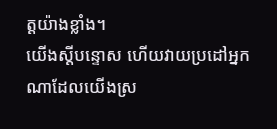ត្តយ៉ាងខ្លាំង។
យើងស្ដីបន្ទោស ហើយវាយប្រដៅអ្នកណាដែលយើងស្រ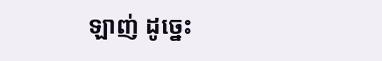ឡាញ់ ដូច្នេះ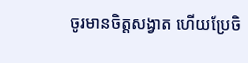ចូរមានចិត្ដសង្វាត ហើយប្រែចិ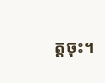ត្ដចុះ។